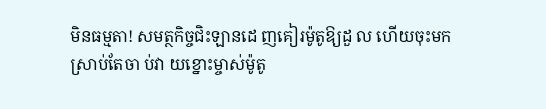មិនធម្មតា! សមត្ថកិច្ចជិះឡានដេ ញគៀរម៉ូតូឱ្យដួ ល ហើយចុះមកស្រាប់តែចា ប់វា យខ្នោះម្ចាស់ម៉ូតូ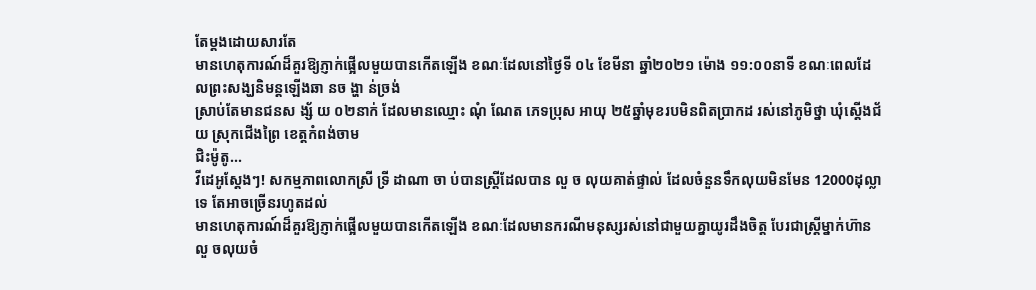តែម្តងដោយសារតែ
មានហេតុការណ៍ដ៏គួរឱ្យភ្ញាក់ផ្អើលមួយបានកើតឡើង ខណៈដែលនៅថ្ងៃទី ០៤ ខែមីនា ឆ្នាំ២០២១ ម៉ោង ១១:០០នាទី ខណៈពេលដែលព្រះសង្ឃនិមន្តឡើងឆា នច ង្ហា ន់ច្រង់
ស្រាប់តែមានជនស ង្ស័ យ ០២នាក់ ដែលមានឈ្មោះ ណុំ ណែត ភេទប្រុស អាយុ ២៥ឆ្នាំមុខរបមិនពិតប្រាកដ រស់នៅភូមិថ្នា ឃុំស្តើងជ័យ ស្រុកជើងព្រៃ ខេត្តកំពង់ចាម
ជិះម៉ូតូ...
វីដេអូស្តែងៗ! សកម្មភាពលោកស្រី ទ្រី ដាណា ចា ប់បានស្ត្រីដែលបាន លួ ច លុយគាត់ផ្ទាល់ ដែលចំនួនទឹកលុយមិនមែន 12000ដុល្លាទេ តែអាចច្រើនរហូតដល់
មានហេតុការណ៍ដ៏គួរឱ្យភ្ញាក់ផ្អើលមួយបានកើតឡើង ខណៈដែលមានករណីមនុស្សរស់នៅជាមួយគ្នាយូរដឹងចិត្ត បែរជាស្ត្រីម្នាក់ហ៊ានលួ ចលុយចំ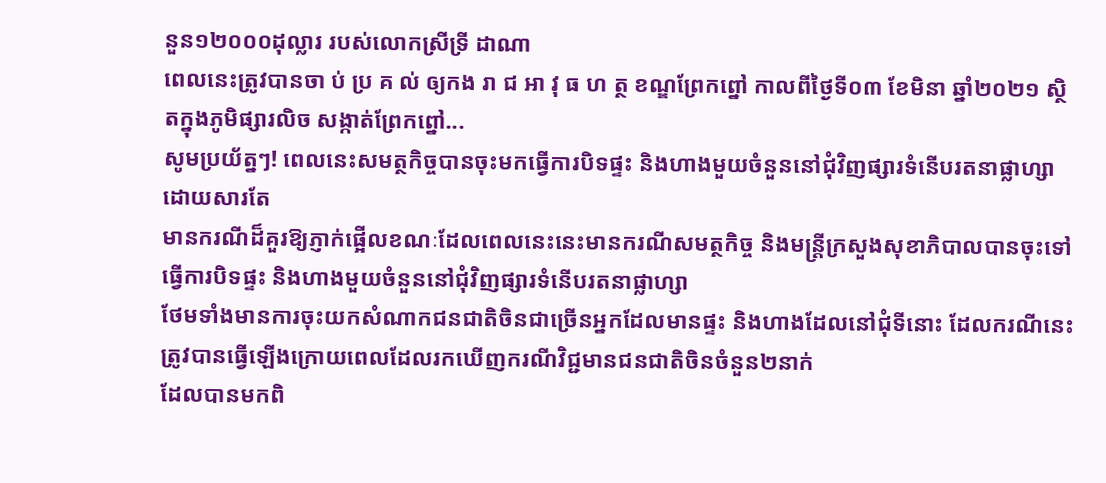នួន១២០០០ដុល្លារ របស់លោកស្រីទ្រី ដាណា
ពេលនេះត្រូវបានចា ប់ ប្រ គ ល់ ឲ្យកង រា ជ អា វុ ធ ហ ត្ថ ខណ្ឌព្រែកព្នៅ កាលពីថ្ងៃទី០៣ ខែមិនា ឆ្នាំ២០២១ ស្ថិតក្នុងភូមិផ្សារលិច សង្កាត់ព្រែកព្នៅ...
សូមប្រយ័ត្នៗ! ពេលនេះសមត្ថកិច្ចបានចុះមកធ្វើការបិទផ្ទះ និងហាងមួយចំនួននៅជុំវិញផ្សារទំនើបរតនាផ្លាហ្សា ដោយសារតែ
មានករណីដ៏គួរឱ្យភ្ញាក់ផ្អើលខណៈដែលពេលនេះនេះមានករណីសមត្ថកិច្ច និងមន្ត្រីក្រសួងសុខាភិបាលបានចុះទៅធ្វើការបិទផ្ទះ និងហាងមួយចំនួននៅជុំវិញផ្សារទំនើបរតនាផ្លាហ្សា
ថែមទាំងមានការចុះយកសំណាកជនជាតិចិនជាច្រើនអ្នកដែលមានផ្ទះ និងហាងដែលនៅជុំទីនោះ ដែលករណីនេះត្រូវបានធ្វើឡើងក្រោយពេលដែលរកឃើញករណីវិជ្ជមានជនជាតិចិនចំនួន២នាក់
ដែលបានមកពិ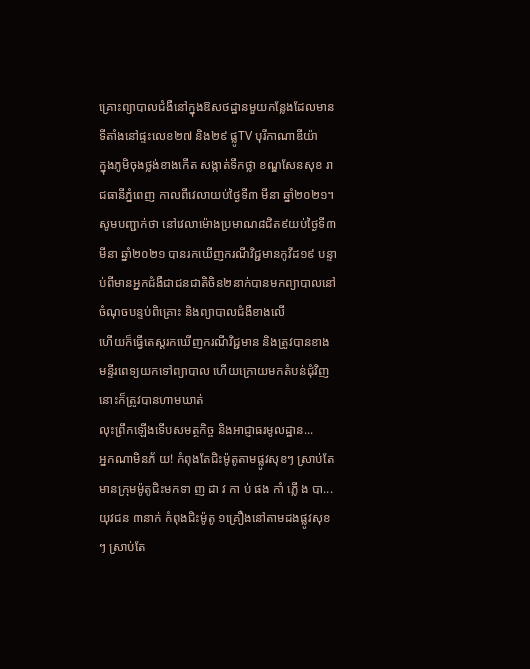គ្រោះព្យាបាលជំងឺនៅក្នុងឱសថដ្ឋានមួយកន្លែងដែលមានទីតាំងនៅផ្ទះលេខ២៧ និង២៩ ផ្លូTV បុរីកាណាឌីយ៉ា
ក្នុងភូមិចុងថ្លង់ខាងកើត សង្កាត់ទឹកថ្លា ខណ្ឌសែនសុខ រាជធានីភ្នំពេញ កាលពីវេលាយប់ថ្ងៃទី៣ មីនា ឆ្នាំ២០២១។
សូមបញ្ជាក់ថា នៅវេលាម៉ោងប្រមាណ៨ជិត៩យប់ថ្ងៃទី៣ មីនា ឆ្នាំ២០២១ បានរកឃើញករណីវិជ្ជមានកូវីដ១៩ បន្ទាប់ពីមានអ្នកជំងឺជាជនជាតិចិន២នាក់បានមកព្យាបាលនៅចំណុចបន្ទប់ពិគ្រោះ និងព្យាបាលជំងឺខាងលើ
ហើយក៏ធ្វើតេស្តរកឃើញករណីវិជ្ជមាន និងត្រូវបានខាងមន្ទីរពេទ្យយកទៅព្យាបាល ហើយក្រោយមកតំបន់ជុំវិញនោះក៏ត្រូវបានហាមឃាត់
លុះព្រឹកឡើងទើបសមត្ថកិច្ច និងអាជ្ញាធរមូលដ្ឋាន...
អ្នកណាមិនភ័ យ! កំពុងតែជិះម៉ូតូតាមផ្លូវសុខៗ ស្រាប់តែមានក្រុមម៉ូតូជិះមកទា ញ ដា វ កា ប់ ផង កាំ ភ្លើ ង បា...
យុវជន ៣នាក់ កំពុងជិះម៉ូតូ ១គ្រឿងនៅតាមដងផ្លូវសុខៗ ស្រាប់តែ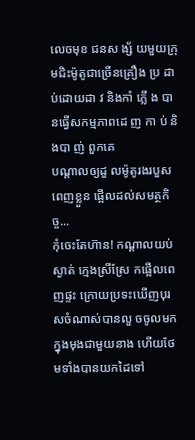លេចមុខ ជនស ង្ស័ យមួយក្រុមជិះម៉ូតូជាច្រើនគ្រឿង ប្រ ដា ប់ដោយដា វ និងកាំ ភ្លើ ង បានធ្វើសកម្មភាពដេ ញ កា ប់ និងបា ញ់ ពួកគេ
បណ្ដាលឲ្យដួ លម៉ូតូរងរបួសពេញខ្លួន ផ្អើលដល់សមត្ថកិច្ច...
កុំចេះតែហ៊ាន! កណ្តាលយប់ស្ងាត់ ក្មេងស្រីស្រែ កផ្អើលពេញផ្ទះ ក្រោយប្រទះឃើញបុរសចំណាស់បានលួ ចចូលមកក្នុងមុងជាមួយនាង ហើយថែមទាំងបានយកដៃទៅ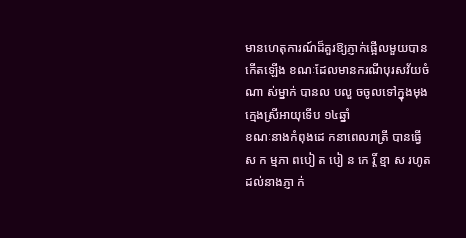មានហេតុការណ៍ដ៏គួរឱ្យភ្ញាក់ផ្អើលមួយបានកើតឡើង ខណៈដែលមានករណីបុរសវ័យចំណា ស់ម្នាក់ បានល បលួ ចចូលទៅក្នុងមុង ក្មេងស្រីអាយុទើប ១៤ឆ្នាំ
ខណៈនាងកំពុងដេ កនាពេលរាត្រី បានធ្វើស ក ម្មភា ពបៀ ត បៀ ន កេ រ្តិ៍ ខ្មា ស រហូតដល់នាងភ្ញា ក់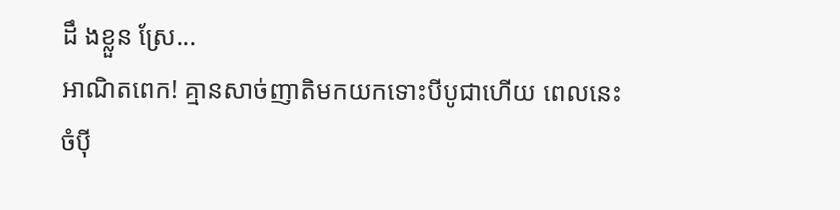ដឹ ងខ្លួន ស្រែ...
អាណិតពេក! គ្មានសាច់ញាតិមកយកទោះបីបូជាហើយ ពេលនេះចំប៉ី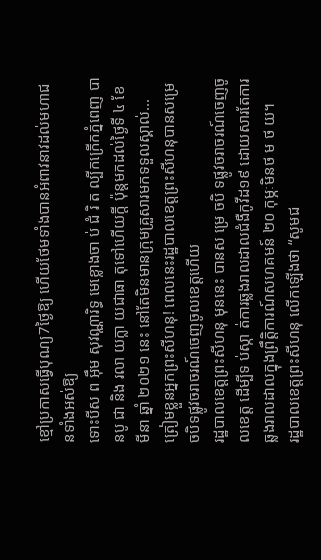ខ្មៅប្រកាសធ្វើបុណ្យ7ថ្ងៃឱ្យ ហើយថែមទាំងបានអំពាវនាវដល់មហាជនទាំងអស់ឱ្យ
ទោះបីស ព អ៊ឹម សុវណ្ណារិទ្ធ មេខ្លោងចា ប់ ជំ រិ ត ល្បីកក្រើកភ្នំពេញ បានបូ ជា និង រលា យក្លា យជាធា តុទៅហើយក្តី ប៉ុន្តមកដល់ថ្ងៃទី ៤ ខែមីនា ឆ្នាំ ២០២១ នេះ នៅតែមិនមានក្រុមគ្រួសារមកទទួលស្គាល់...
ត្រៀមខ្លួនអ្នកព្រះសីហនុ! ពេលនេះរដ្ឋបាលខេត្តព្រះសីហនុបានសម្រេចបិទផ្លូវចរាចរណ៍ចេញចូលខេត្តហើយ
រដ្ឋបាលខេត្តព្រះសីហនុ មុននេះ បានស ម្រេ ចបិ ទផ្លូវចរាចរណ៍ចេញចូលខេត្ត ដើម្បីទ ប់ស្កា ត់ការឆ្លងរាលដាលជំងឺកូវីដ១៩ ដោយសារតែការឆ្លងរាលដាលក្នុងព្រឹត្តិការណ៍សហគមន៍ ២០ កុម្ភៈមិនថ ម ថ យ។
រដ្ឋបាលខេត្តព្រះសីហនុ លើកឡើងថា “សូមជ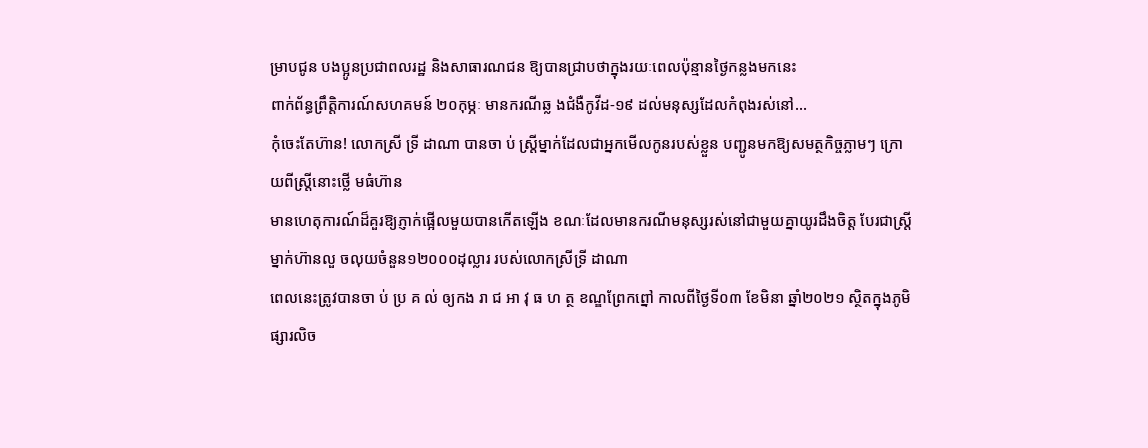ម្រាបជូន បងប្អូនប្រជាពលរដ្ឋ និងសាធារណជន ឱ្យបានជ្រាបថាក្នុងរយៈពេលប៉ុន្មានថ្ងៃកន្លងមកនេះ
ពាក់ព័ន្ធព្រឹត្តិការណ៍សហគមន៍ ២០កុម្ភៈ មានករណីឆ្ល ងជំងឺកូវីដ-១៩ ដល់មនុស្សដែលកំពុងរស់នៅ...
កុំចេះតែហ៊ាន! លោកស្រី ទ្រី ដាណា បានចា ប់ ស្ត្រីម្នាក់ដែលជាអ្នកមើលកូនរបស់ខ្លួន បញ្ជូនមកឱ្យសមត្ថកិច្ចភ្លាមៗ ក្រោយពីស្ត្រីនោះថ្លើ មធំហ៊ាន
មានហេតុការណ៍ដ៏គួរឱ្យភ្ញាក់ផ្អើលមួយបានកើតឡើង ខណៈដែលមានករណីមនុស្សរស់នៅជាមួយគ្នាយូរដឹងចិត្ត បែរជាស្ត្រីម្នាក់ហ៊ានលួ ចលុយចំនួន១២០០០ដុល្លារ របស់លោកស្រីទ្រី ដាណា
ពេលនេះត្រូវបានចា ប់ ប្រ គ ល់ ឲ្យកង រា ជ អា វុ ធ ហ ត្ថ ខណ្ឌព្រែកព្នៅ កាលពីថ្ងៃទី០៣ ខែមិនា ឆ្នាំ២០២១ ស្ថិតក្នុងភូមិផ្សារលិច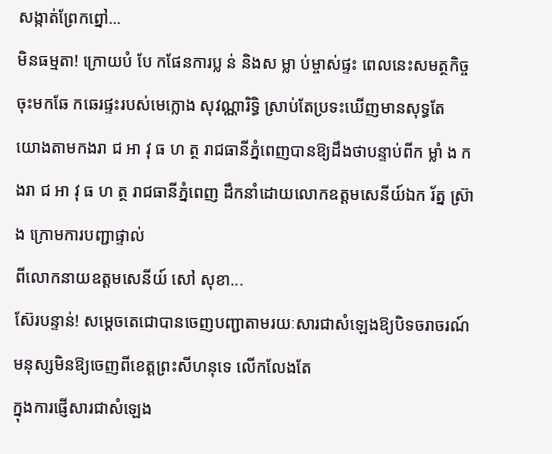សង្កាត់ព្រែកព្នៅ...
មិនធម្មតា! ក្រោយបំ បែ កផែនការប្ល ន់ និងស ម្លា ប់ម្ចាស់ផ្ទះ ពេលនេះសមត្ថកិច្ចចុះមកឆែ កឆេរផ្ទះរបស់មេក្លោង សុវណ្ណារិទ្ធិ ស្រាប់តែប្រទះឃើញមានសុទ្ធតែ
យោងតាមកងរា ជ អា វុ ធ ហ ត្ថ រាជធានីភ្នំពេញបានឱ្យដឹងថាបន្ទាប់ពីក ម្លាំ ង កងរា ជ អា វុ ធ ហ ត្ថ រាជធានីភ្នំពេញ ដឹកនាំដោយលោកឧត្តមសេនីយ៍ឯក រ័ត្ន ស្រ៊ាង ក្រោមការបញ្ជាផ្ទាល់
ពីលោកនាយឧត្តមសេនីយ៍ សៅ សុខា...
ស៊ែរបន្ទាន់! សម្តេចតេជោបានចេញបញ្ជាតាមរយៈសារជាសំឡេងឱ្យបិទចរាចរណ៍មនុស្សមិនឱ្យចេញពីខេត្តព្រះសីហនុទេ លើកលែងតែ
ក្នុងការផ្ញើសារជាសំឡេង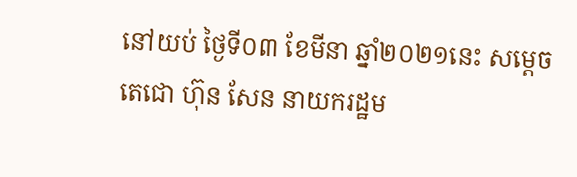នៅយប់ ថ្ងៃទី០៣ ខែមីនា ឆ្នាំ២០២១នេះ សម្ដេចតេជោ ហ៊ុន សែន នាយករដ្ឋម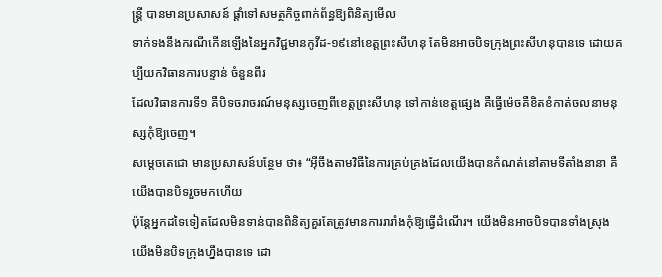ន្ត្រី បានមានប្រសាសន៍ ផ្ដាំទៅសមត្ថកិច្ចពាក់ព័ន្ធឱ្យពិនិត្យមើល
ទាក់ទងនឹងករណីកើនឡើងនៃអ្នកវិជ្ជមានកូវីដ-១៩នៅខេត្តព្រះសីហនុ តែមិនអាចបិទក្រុងព្រះសីហនុបានទេ ដោយគប្បីយកវិធានការបន្ទាន់ ចំនួនពីរ
ដែលវិធានការទី១ គឺបិទចរាចរណ៍មនុស្សចេញពីខេត្តព្រះសីហនុ ទៅកាន់ខេត្តផ្សេង គឺធ្វើម៉េចគឺខិតខំកាត់ចលនាមនុស្សកុំឱ្យចេញ។
សម្ដេចតេជោ មានប្រសាសន៍បន្ថែម ថា៖ “អ៊ីចឹងតាមវិធីនៃការគ្រប់គ្រងដែលយើងបានកំណត់នៅតាមទីតាំងនានា គឺយើងបានបិទរួចមកហើយ
ប៉ុន្តែអ្នកដទៃទៀតដែលមិនទាន់បានពិនិត្យគួរតែត្រូវមានការរារាំងកុំឱ្យធ្វើដំណើរ។ យើងមិនអាចបិទបានទាំងស្រុង យើងមិនបិទក្រុងហ្នឹងបានទេ ដោ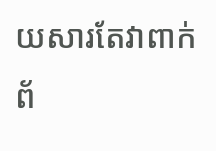យសារតែវាពាក់ព័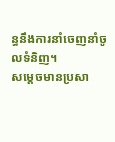ន្ធនឹងការនាំចេញនាំចូលទំនិញ។
សម្ដេចមានប្រសា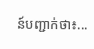ន៍បញ្ជាក់ថា៖...